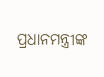ପ୍ରଧାନମନ୍ତ୍ରୀଙ୍କ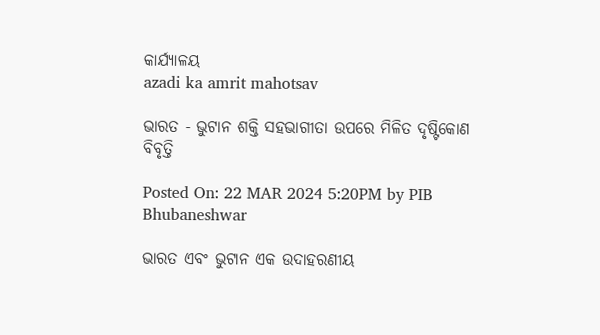କାର୍ଯ୍ୟାଳୟ
azadi ka amrit mahotsav

ଭାରତ - ଭୁଟାନ ଶକ୍ତି ସହଭାଗୀତା ଉପରେ ମିଳିତ ଦୃଷ୍ଟିକୋଣ ବିବୃତ୍ତି

Posted On: 22 MAR 2024 5:20PM by PIB Bhubaneshwar

ଭାରତ ଏବଂ ଭୁଟାନ ଏକ ଉଦାହରଣୀୟ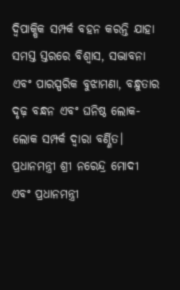ଦ୍ୱିପାକ୍ଷିକ ସମ୍ପର୍କ ବହନ କରନ୍ତି ଯାହା ସମସ୍ତ ସ୍ତରରେ ବିଶ୍ୱାସ, ସଦ୍ଭାବନା ଏବଂ ପାରସ୍ପରିକ ବୁଝାମଣା, ବନ୍ଧୁତାର ଦୃଢ଼ ବନ୍ଧନ ଏବଂ ଘନିଷ୍ଠ ଲୋକ-ଲୋକ ସମ୍ପର୍କ ଦ୍ୱାରା ବର୍ଣ୍ଣିତ। ପ୍ରଧାନମନ୍ତ୍ରୀ ଶ୍ରୀ ନରେନ୍ଦ୍ର ମୋଦୀ ଏବଂ ପ୍ରଧାନମନ୍ତ୍ରୀ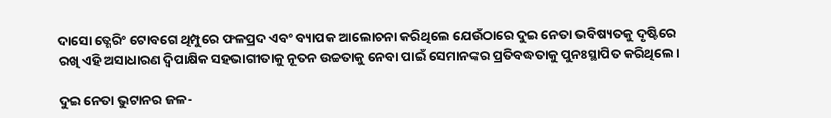ଦାସୋ ତ୍ଶେରିଂ ଟୋବଗେ ଥିମ୍ପୁରେ ଫଳପ୍ରଦ ଏବଂ ବ୍ୟାପକ ଆଲୋଚନା କରିଥିଲେ ଯେଉଁଠାରେ ଦୁଇ ନେତା ଭବିଷ୍ୟତକୁ ଦୃଷ୍ଟିରେ ରଖି ଏହି ଅସାଧାରଣ ଦ୍ୱିପାକ୍ଷିକ ସହଭାଗୀତାକୁ ନୂତନ ଉଚ୍ଚତାକୁ ନେବା ପାଇଁ ସେମାନଙ୍କର ପ୍ରତିବଦ୍ଧତାକୁ ପୁନଃସ୍ଥାପିତ କରିଥିଲେ।

ଦୁଇ ନେତା ଭୁଟାନର ଜଳ-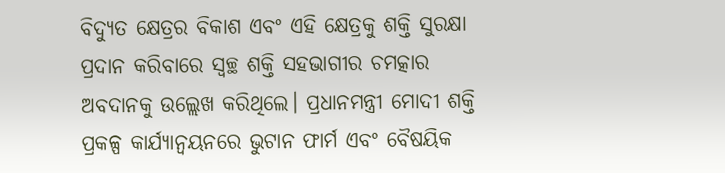ବିଦ୍ୟୁତ କ୍ଷେତ୍ରର ବିକାଶ ଏବଂ ଏହି କ୍ଷେତ୍ରକୁ ଶକ୍ତି ସୁରକ୍ଷା ପ୍ରଦାନ କରିବାରେ ସ୍ୱଚ୍ଛ ଶକ୍ତି ସହଭାଗୀର ଚମତ୍କାର ଅବଦାନକୁ ଉଲ୍ଲେଖ କରିଥିଲେ। ପ୍ରଧାନମନ୍ତ୍ରୀ ମୋଦୀ ଶକ୍ତି ପ୍ରକଳ୍ପ କାର୍ଯ୍ୟାନ୍ୱୟନରେ ଭୁଟାନ ଫାର୍ମ ଏବଂ ବୈଷୟିକ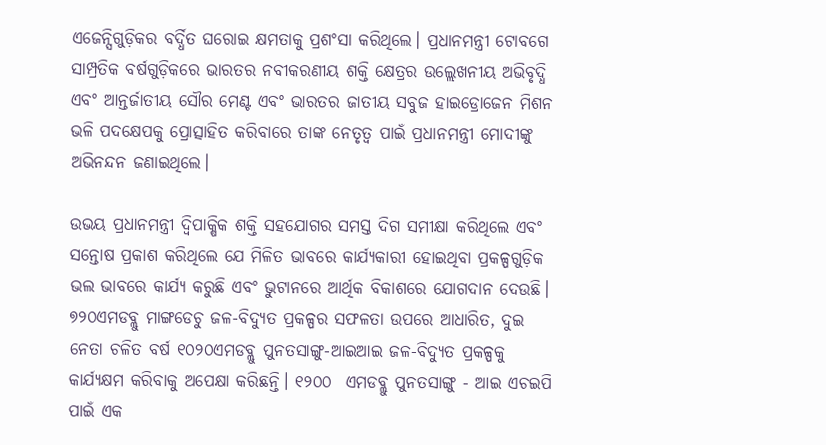ଏଜେନ୍ସିଗୁଡ଼ିକର ବର୍ଦ୍ଧିତ ଘରୋଇ କ୍ଷମତାକୁ ପ୍ରଶଂସା କରିଥିଲେ। ପ୍ରଧାନମନ୍ତ୍ରୀ ଟୋବଗେ ସାମ୍ପ୍ରତିକ ବର୍ଷଗୁଡ଼ିକରେ ଭାରତର ନବୀକରଣୀୟ ଶକ୍ତି କ୍ଷେତ୍ରର ଉଲ୍ଲେଖନୀୟ ଅଭିବୃଦ୍ଧି ଏବଂ ଆନ୍ତର୍ଜାତୀୟ ସୌର ମେଣ୍ଟ ଏବଂ ଭାରତର ଜାତୀୟ ସବୁଜ ହାଇଡ୍ରୋଜେନ ମିଶନ ଭଳି ପଦକ୍ଷେପକୁ ପ୍ରୋତ୍ସାହିତ କରିବାରେ ତାଙ୍କ ନେତୃତ୍ୱ ପାଇଁ ପ୍ରଧାନମନ୍ତ୍ରୀ ମୋଦୀଙ୍କୁ ଅଭିନନ୍ଦନ ଜଣାଇଥିଲେ।

ଉଭୟ ପ୍ରଧାନମନ୍ତ୍ରୀ ଦ୍ୱିପାକ୍ଷିକ ଶକ୍ତି ସହଯୋଗର ସମସ୍ତ ଦିଗ ସମୀକ୍ଷା କରିଥିଲେ ଏବଂ ସନ୍ତୋଷ ପ୍ରକାଶ କରିଥିଲେ ଯେ ମିଳିତ ଭାବରେ କାର୍ଯ୍ୟକାରୀ ହୋଇଥିବା ପ୍ରକଳ୍ପଗୁଡ଼ିକ ଭଲ ଭାବରେ କାର୍ଯ୍ୟ କରୁଛି ଏବଂ ଭୁଟାନରେ ଆର୍ଥିକ ବିକାଶରେ ଯୋଗଦାନ ଦେଉଛି। ୭୨୦ଏମଡବ୍ଲୁ ମାଙ୍ଗଡେଚୁ ଜଳ-ବିଦ୍ୟୁତ ପ୍ରକଳ୍ପର ସଫଳତା ଉପରେ ଆଧାରିତ, ଦୁଇ ନେତା ଚଳିତ ବର୍ଷ ୧୦୨୦ଏମଡବ୍ଲୁ ପୁନତସାଙ୍ଗୁ-ଆଇଆଇ ଜଳ-ବିଦ୍ୟୁତ ପ୍ରକଳ୍ପକୁ କାର୍ଯ୍ୟକ୍ଷମ କରିବାକୁ ଅପେକ୍ଷା କରିଛନ୍ତି। ୧୨୦୦  ଏମଡବ୍ଲୁ ପୁନତସାଙ୍ଗୁ - ଆଇ ଏଚଇପି ପାଇଁ ଏକ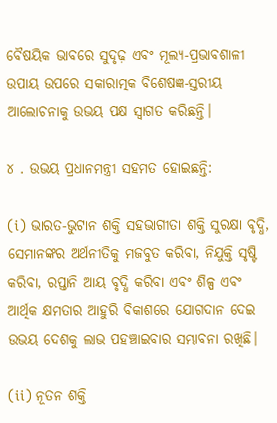ବୈଷୟିକ ଭାବରେ ସୁଦୃଢ଼ ଏବଂ ମୂଲ୍ୟ-ପ୍ରଭାବଶାଳୀ ଉପାୟ ଉପରେ ସକାରାତ୍ମକ ବିଶେଷଜ୍ଞ-ସ୍ତରୀୟ ଆଲୋଚନାକୁ ଉଭୟ ପକ୍ଷ ସ୍ୱାଗତ କରିଛନ୍ତି।

୪ . ଉଭୟ ପ୍ରଧାନମନ୍ତ୍ରୀ ସହମତ ହୋଇଛନ୍ତି:

(i) ଭାରତ-ଭୁଟାନ ଶକ୍ତି ସହଭାଗୀତା ଶକ୍ତି ସୁରକ୍ଷା ବୃଦ୍ଧି, ସେମାନଙ୍କର ଅର୍ଥନୀତିକୁ ମଜବୁତ କରିବା, ନିଯୁକ୍ତି ସୃଷ୍ଟି କରିବା, ରପ୍ତାନି ଆୟ ବୃଦ୍ଧି କରିବା ଏବଂ ଶିଳ୍ପ ଏବଂ ଆର୍ଥିକ କ୍ଷମତାର ଆହୁରି ବିକାଶରେ ଯୋଗଦାନ ଦେଇ ଉଭୟ ଦେଶକୁ ଲାଭ ପହଞ୍ଚାଇବାର ସମ୍ଭାବନା ରଖିଛି।

(ii) ନୂତନ ଶକ୍ତି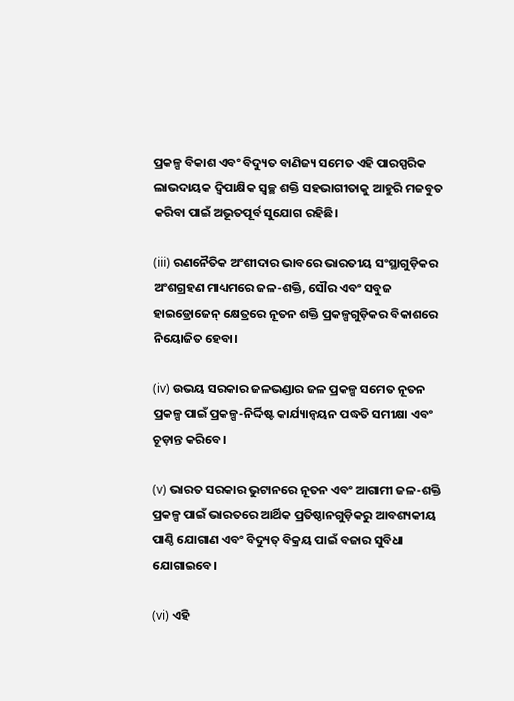ପ୍ରକଳ୍ପ ବିକାଶ ଏବଂ ବିଦ୍ୟୁତ ବାଣିଜ୍ୟ ସମେତ ଏହି ପାରସ୍ପରିକ ଲାଭଦାୟକ ଦ୍ୱିପାକ୍ଷିକ ସ୍ୱଚ୍ଛ ଶକ୍ତି ସହଭାଗୀତାକୁ ଆହୁରି ମଜବୁତ କରିବା ପାଇଁ ଅଭୂତପୂର୍ବ ସୁଯୋଗ ରହିଛି।

(iii) ରଣନୈତିକ ଅଂଶୀଦାର ଭାବରେ ଭାରତୀୟ ସଂସ୍ଥାଗୁଡ଼ିକର ଅଂଶଗ୍ରହଣ ମାଧ୍ୟମରେ ଜଳ-ଶକ୍ତି, ସୌର ଏବଂ ସବୁଜ ହାଇଡ୍ରୋଜେନ୍ କ୍ଷେତ୍ରରେ ନୂତନ ଶକ୍ତି ପ୍ରକଳ୍ପଗୁଡ଼ିକର ବିକାଶରେ ନିୟୋଜିତ ହେବା।

(iv) ଉଭୟ ସରକାର ଜଳଭଣ୍ଡାର ଜଳ ପ୍ରକଳ୍ପ ସମେତ ନୂତନ ପ୍ରକଳ୍ପ ପାଇଁ ପ୍ରକଳ୍ପ-ନିର୍ଦ୍ଦିଷ୍ଟ କାର୍ଯ୍ୟାନ୍ୱୟନ ପଦ୍ଧତି ସମୀକ୍ଷା ଏବଂ ଚୂଡ଼ାନ୍ତ କରିବେ।

(v) ଭାରତ ସରକାର ଭୁଟାନରେ ନୂତନ ଏବଂ ଆଗାମୀ ଜଳ-ଶକ୍ତି ପ୍ରକଳ୍ପ ପାଇଁ ଭାରତରେ ଆର୍ଥିକ ପ୍ରତିଷ୍ଠାନଗୁଡ଼ିକରୁ ଆବଶ୍ୟକୀୟ ପାଣ୍ଠି ଯୋଗାଣ ଏବଂ ବିଦ୍ୟୁତ୍ ବିକ୍ରୟ ପାଇଁ ବଜାର ସୁବିଧା ଯୋଗାଇବେ।

(vi) ଏହି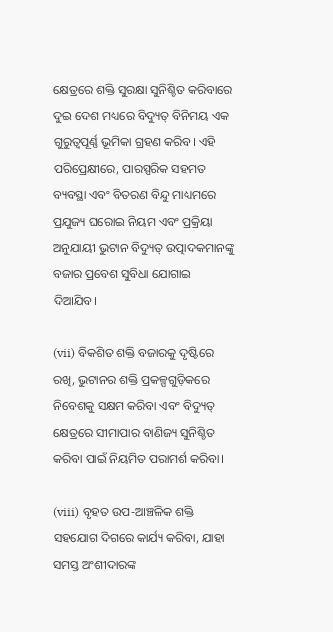କ୍ଷେତ୍ରରେ ଶକ୍ତି ସୁରକ୍ଷା ସୁନିଶ୍ଚିତ କରିବାରେ ଦୁଇ ଦେଶ ମଧ୍ୟରେ ବିଦ୍ୟୁତ୍ ବିନିମୟ ଏକ ଗୁରୁତ୍ୱପୂର୍ଣ୍ଣ ଭୂମିକା ଗ୍ରହଣ କରିବ। ଏହି ପରିପ୍ରେକ୍ଷୀରେ, ପାରସ୍ପରିକ ସହମତ ବ୍ୟବସ୍ଥା ଏବଂ ବିତରଣ ବିନ୍ଦୁ ମାଧ୍ୟମରେ ପ୍ରଯୁଜ୍ୟ ଘରୋଇ ନିୟମ ଏବଂ ପ୍ରକ୍ରିୟା ଅନୁଯାୟୀ ଭୁଟାନ ବିଦ୍ୟୁତ୍ ଉତ୍ପାଦକମାନଙ୍କୁ ବଜାର ପ୍ରବେଶ ସୁବିଧା ଯୋଗାଇ ଦିଆଯିବ।

(vii) ବିକଶିତ ଶକ୍ତି ବଜାରକୁ ଦୃଷ୍ଟିରେ ରଖି, ଭୁଟାନର ଶକ୍ତି ପ୍ରକଳ୍ପଗୁଡ଼ିକରେ ନିବେଶକୁ ସକ୍ଷମ କରିବା ଏବଂ ବିଦ୍ୟୁତ୍ କ୍ଷେତ୍ରରେ ସୀମାପାର ବାଣିଜ୍ୟ ସୁନିଶ୍ଚିତ କରିବା ପାଇଁ ନିୟମିତ ପରାମର୍ଶ କରିବା।

(viii) ବୃହତ ଉପ-ଆଞ୍ଚଳିକ ଶକ୍ତି ସହଯୋଗ ଦିଗରେ କାର୍ଯ୍ୟ କରିବା, ଯାହା ସମସ୍ତ ଅଂଶୀଦାରଙ୍କ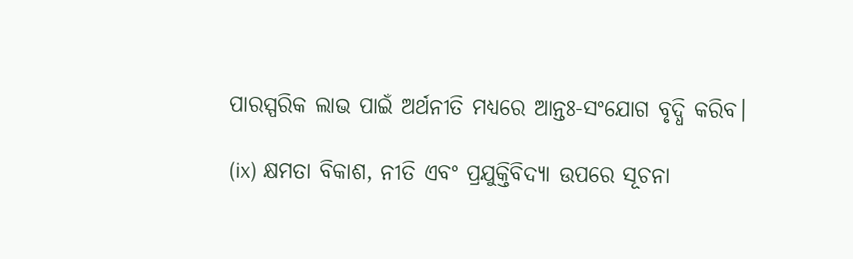ପାରସ୍ପରିକ ଲାଭ ପାଇଁ ଅର୍ଥନୀତି ମଧ୍ୟରେ ଆନ୍ତଃ-ସଂଯୋଗ ବୃଦ୍ଧି କରିବ।

(ix) କ୍ଷମତା ବିକାଶ, ନୀତି ଏବଂ ପ୍ରଯୁକ୍ତିବିଦ୍ୟା ଉପରେ ସୂଚନା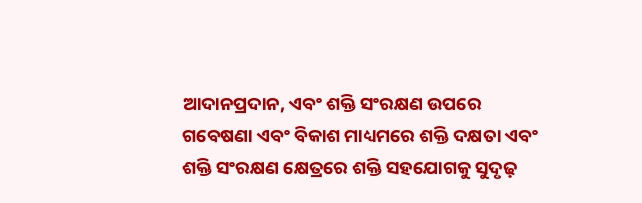ଆଦାନପ୍ରଦାନ, ଏବଂ ଶକ୍ତି ସଂରକ୍ଷଣ ଉପରେ ଗବେଷଣା ଏବଂ ବିକାଶ ମାଧ୍ୟମରେ ଶକ୍ତି ଦକ୍ଷତା ଏବଂ ଶକ୍ତି ସଂରକ୍ଷଣ କ୍ଷେତ୍ରରେ ଶକ୍ତି ସହଯୋଗକୁ ସୁଦୃଢ଼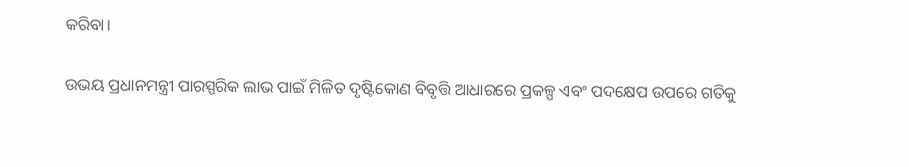କରିବା।

ଉଭୟ ପ୍ରଧାନମନ୍ତ୍ରୀ ପାରସ୍ପରିକ ଲାଭ ପାଇଁ ମିଳିତ ଦୃଷ୍ଟିକୋଣ ବିବୃତ୍ତି ଆଧାରରେ ପ୍ରକଳ୍ପ ଏବଂ ପଦକ୍ଷେପ ଉପରେ ଗତିକୁ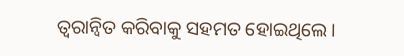ତ୍ୱରାନ୍ୱିତ କରିବାକୁ ସହମତ ହୋଇଥିଲେ।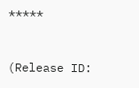*****


(Release ID: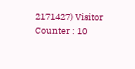2171427) Visitor Counter : 10